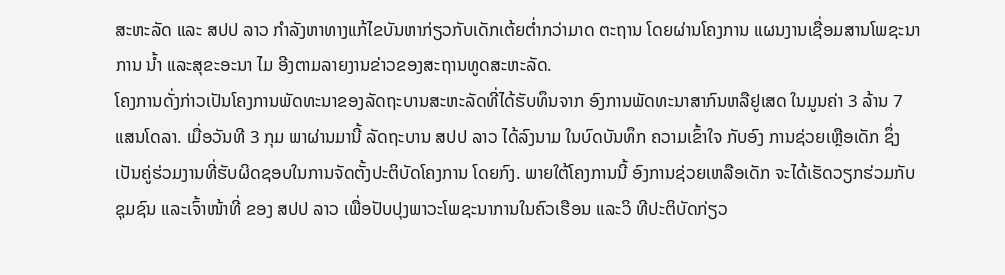ສະຫະລັດ ແລະ ສປປ ລາວ ກຳລັງຫາທາງແກ້ໄຂບັນຫາກ່ຽວກັບເດັກເຕ້ຍຕ່ຳກວ່າມາດ ຕະຖານ ໂດຍຜ່ານໂຄງການ ແຜນງານເຊື່ອມສານໂພຊະນາການ ນ້ຳ ແລະສຸຂະອະນາ ໄມ ອີງຕາມລາຍງານຂ່າວຂອງສະຖານທູດສະຫະລັດ.
ໂຄງການດັ່ງກ່າວເປັນໂຄງການພັດທະນາຂອງລັດຖະບານສະຫະລັດທີ່ໄດ້ຮັບທຶນຈາກ ອົງການພັດທະນາສາກົນຫລືຢູເສດ ໃນມູນຄ່າ 3 ລ້ານ 7 ແສນໂດລາ. ເມື່ອວັນທີ 3 ກຸມ ພາຜ່ານມານີ້ ລັດຖະບານ ສປປ ລາວ ໄດ້ລົງນາມ ໃນບົດບັນທຶກ ຄວາມເຂົ້າໃຈ ກັບອົງ ການຊ່ວຍເຫຼືອເດັກ ຊຶ່ງເປັນຄູ່ຮ່ວມງານທີ່ຮັບຜິດຊອບໃນການຈັດຕັ້ງປະຕິບັດໂຄງການ ໂດຍກົງ. ພາຍໃຕ້ໂຄງການນີ້ ອົງການຊ່ວຍເຫລືອເດັກ ຈະໄດ້ເຮັດວຽກຮ່ວມກັບຊຸມຊົນ ແລະເຈົ້າໜ້າທີ່ ຂອງ ສປປ ລາວ ເພື່ອປັບປຸງພາວະໂພຊະນາການໃນຄົວເຮືອນ ແລະວິ ທີປະຕິບັດກ່ຽວ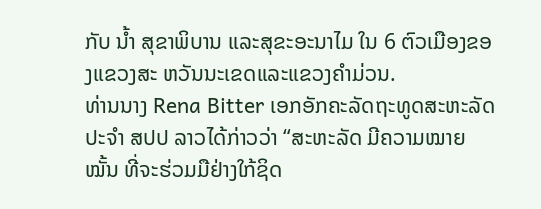ກັບ ນ້ຳ ສຸຂາພິບານ ແລະສຸຂະອະນາໄມ ໃນ 6 ຕົວເມືອງຂອງແຂວງສະ ຫວັນນະເຂດແລະແຂວງຄຳມ່ວນ.
ທ່ານນາງ Rena Bitter ເອກອັກຄະລັດຖະທູດສະຫະລັດປະຈຳ ສປປ ລາວໄດ້ກ່າວວ່າ “ສະຫະລັດ ມີຄວາມໝາຍໝັ້ນ ທີ່ຈະຮ່ວມມືຢ່າງໃກ້ຊິດ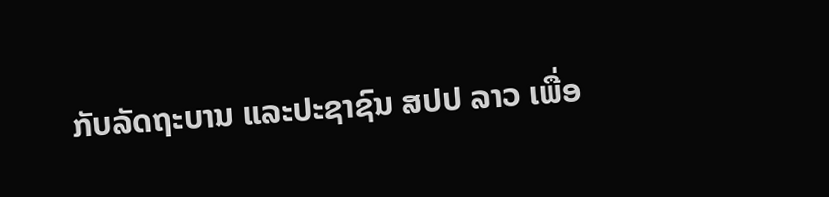ກັບລັດຖະບານ ແລະປະຊາຊົນ ສປປ ລາວ ເພື່ອ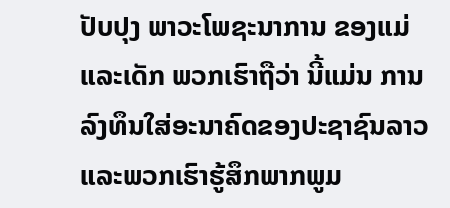ປັບປຸງ ພາວະໂພຊະນາການ ຂອງແມ່ແລະເດັກ ພວກເຮົາຖືວ່າ ນີ້ແມ່ນ ການລົງທຶນໃສ່ອະນາຄົດຂອງປະຊາຊົນລາວແລະພວກເຮົາຮູ້ສຶກພາກພູມ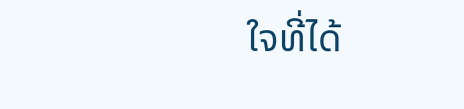ໃຈທີ່ໄດ້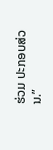ຮ່ວມ ປະກອບສ່ວນ.”